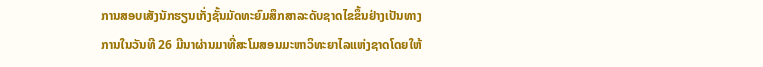ການສອບເສັງນັກຮຽນເກັ່ງຊັ້ນມັດທະຍົມສຶກສາລະດັບຊາດໄຂຂຶ້ນຢ່າງເປັນທາງການໃນວັນທີ 26 ມີນາຜ່ານມາທີ່ສະໂມສອນມະຫາວິທະຍາໄລແຫ່ງຊາດໂດຍໃຫ້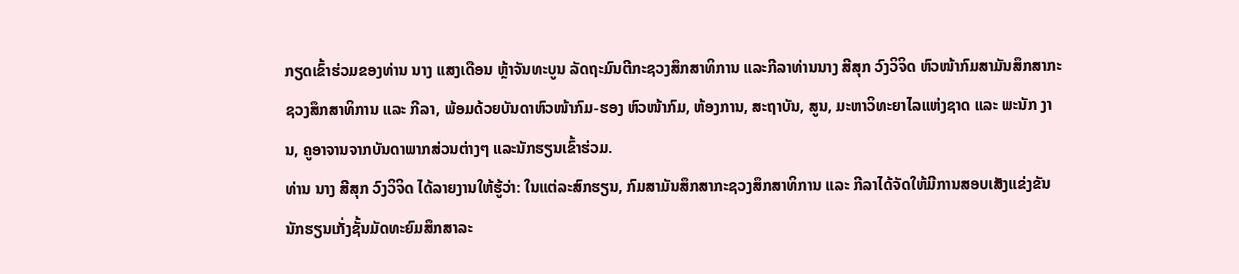ກຽດເຂົ້າຮ່ວມຂອງທ່ານ ນາງ ແສງເດືອນ ຫຼ້າຈັນທະບູນ ລັດຖະມົນຕີກະຊວງສຶກສາທິການ ແລະກີລາທ່ານນາງ ສີສຸກ ວົງວິຈິດ ຫົວໜ້າກົມສາມັນສຶກສາກະຊວງສຶກສາທິການ ແລະ ກີລາ, ພ້ອມດ້ວຍບັນດາຫົວໜ້າກົມ-ຮອງ ຫົວໜ້າກົມ, ຫ້ອງການ, ສະຖາບັນ, ສູນ, ມະຫາວິທະຍາໄລແຫ່ງຊາດ ແລະ ພະນັກ ງານ, ຄູອາຈານຈາກບັນດາພາກສ່ວນຕ່າງໆ ແລະນັກຮຽນເຂົ້າຮ່ວມ.
ທ່ານ ນາງ ສີສຸກ ວົງວິຈິດ ໄດ້ລາຍງານໃຫ້ຮູ້ວ່າ: ໃນແຕ່ລະສົກຮຽນ, ກົມສາມັນສຶກສາກະຊວງສຶກສາທິການ ແລະ ກີລາໄດ້ຈັດໃຫ້ມີການສອບເສັງແຂ່ງຂັນ ນັກຮຽນເກັ່ງຊັ້ນມັດທະຍົມສຶກສາລະ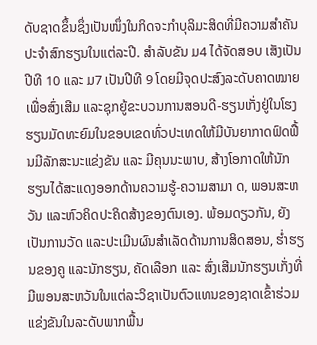ດັບຊາດຂຶ້ນຊຶ່ງເປັນໜຶ່ງໃນກິດຈະກໍາບຸລິມະສິດທີ່ມີຄວາມສໍາຄັນປະຈໍາສົກຮຽນໃນແຕ່ລະປີ. ສໍາລັບຂັນ ມ4 ໄດ້ຈັດສອບ ເສັງເປັນປີທີ 10 ແລະ ມ7 ເປັນປີທີ 9 ໂດຍມີຈຸດປະສົງລະດັບຄາດໝາຍເພື່ອສົ່ງເສີມ ແລະຊຸກຍູ້ຂະບວນການສອນດີ-ຮຽນເກັ່ງຢູ່ໃນໂຮງຮຽນມັດທະຍົມໃນຂອບເຂດທົ່ວປະເທດໃຫ້ມີບັນຍາກາດຟົດຟື້ນມີລັກສະນະແຂ່ງຂັນ ແລະ ມີຄຸນນະພາບ, ສ້າງໂອກາດໃຫ້ນັກຮຽນໄດ້ສະແດງອອກດ້ານຄວາມຮູ້-ຄວາມສາມາ ດ, ພອນສະຫວັນ ແລະຫົວຄິດປະຄິດສ້າງຂອງຕົນເອງ. ພ້ອມດຽວກັນ, ຍັງເປັນການວັດ ແລະປະເມີນຜົນສໍາເລັດດ້ານການສິດສອນ, ຮໍ່າຮຽນຂອງຄູ ແລະນັກຮຽນ, ຄັດເລືອກ ແລະ ສົ່ງເສີມນັກຮຽນເກັ່ງທີ່ມີພອນສະຫວັນໃນແຕ່ລະວິຊາເປັນຕົວແທນຂອງຊາດເຂົ້າຮ່ວມແຂ່ງຂັນໃນລະດັບພາກພື້ນ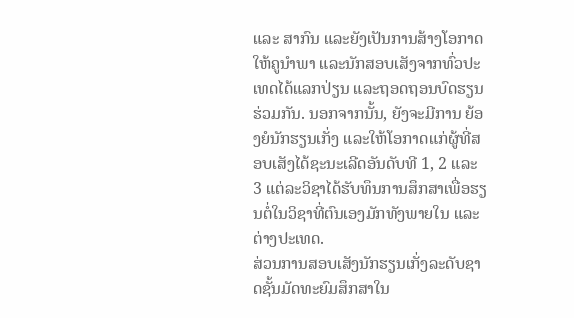ແລະ ສາກົນ ແລະຍັງເປັນການສ້າງໂອກາດໃຫ້ຄູນໍາພາ ແລະນັກສອບເສັງຈາກທົ່ວປະເທດໄດ້ແລກປ່ຽນ ແລະຖອດຖອນບົດຮຽນຮ່ວມກັນ. ນອກຈາກນັ້ນ, ຍັງຈະມີການ ຍ້ອງຍໍນັກຮຽນເກັ່ງ ແລະໃຫ້ໂອກາດແກ່ຜູ້ທີ່ສອບເສັງໄດ້ຊະນະເລີດອັນດັບທີ 1, 2 ແລະ 3 ແຕ່ລະວິຊາໄດ້ຮັບທຶນການສຶກສາເພື່ອຮຽນຕໍ່ໃນວິຊາທີ່ຕົນເອງມັກທັງພາຍໃນ ແລະຕ່າງປະເທດ.
ສ່ວນການສອບເສັງນັກຮຽນເກັ່ງລະດັບຊາດຊັ້ນມັດທະຍົມສຶກສາໃນ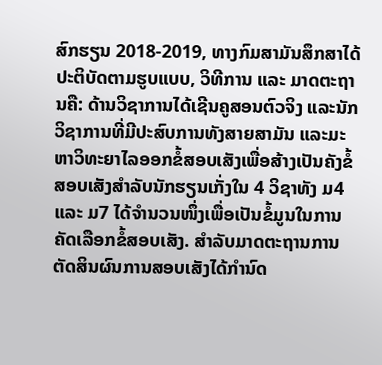ສົກຮຽນ 2018-2019, ທາງກົມສາມັນສຶກສາໄດ້ປະຕິບັດຕາມຮູບແບບ, ວິທີການ ແລະ ມາດຕະຖານຄື: ດ້ານວິຊາການໄດ້ເຊີນຄູສອນຕົວຈິງ ແລະນັກວິຊາການທີ່ມີປະສົບການທັງສາຍສາມັນ ແລະມະຫາວິທະຍາໄລອອກຂໍ້ສອບເສັງເພື່ອສ້າງເປັນຄັງຂໍ້ສອບເສັງສໍາລັບນັກຮຽນເກັ່ງໃນ 4 ວິຊາທັງ ມ4 ແລະ ມ7 ໄດ້ຈໍານວນໜຶ່ງເພື່ອເປັນຂໍ້ມູນໃນການຄັດເລືອກຂໍ້ສອບເສັງ. ສໍາລັບມາດຕະຖານການຕັດສິນຜົນການສອບເສັງໄດ້ກໍານົດ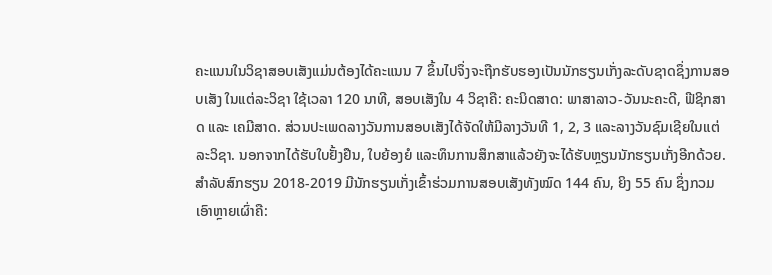ຄະແນນໃນວິຊາສອບເສັງແມ່ນຕ້ອງໄດ້ຄະແນນ 7 ຂຶ້ນໄປຈຶ່ງຈະຖືກຮັບຮອງເປັນນັກຮຽນເກັ່ງລະດັບຊາດຊຶ່ງການສອບເສັງ ໃນແຕ່ລະວິຊາ ໃຊ້ເວລາ 120 ນາທີ, ສອບເສັງໃນ 4 ວິຊາຄື: ຄະນິດສາດ: ພາສາລາວ-ວັນນະຄະດີ, ຟີຊິກສາດ ແລະ ເຄມີສາດ. ສ່ວນປະເພດລາງວັນການສອບເສັງໄດ້ຈັດໃຫ້ມີລາງວັນທີ 1, 2, 3 ແລະລາງວັນຊົມເຊີຍໃນແຕ່ລະວິຊາ. ນອກຈາກໄດ້ຮັບໃບຢັ້ງຢືນ, ໃບຍ້ອງຍໍ ແລະທຶນການສຶກສາແລ້ວຍັງຈະໄດ້ຮັບຫຼຽນນັກຮຽນເກັ່ງອີກດ້ວຍ.
ສໍາລັບສົກຮຽນ 2018-2019 ມີນັກຮຽນເກັ່ງເຂົ້າຮ່ວມການສອບເສັງທັງໝົດ 144 ຄົນ, ຍິງ 55 ຄົນ ຊຶ່ງກວມເອົາຫຼາຍເຜົ່າຄື: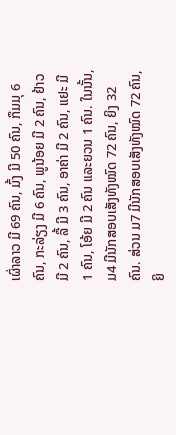ເຜົ່າລາວ ມີ 69 ຄົນ, ມົ້ງ ມີ 50 ຄົນ, ກຶມມຸ 6 ຄົນ, ກະລ່ຽງ ມີ 6 ຄົນ, ພູນ້ອຍ ມີ 2 ຄົນ, ຢ້າວ ມີ 2 ຄົນ, ລື້ ມີ 3 ຄົນ, ອາຄ່າ ມີ 2 ຄົນ, ແຢະ ມີ 1 ຄົນ, ໂອ້ຍ ມີ 2 ຄົນ ແລະຍວນ 1 ຄົນ. ໃນນັ້ນ, ມ4 ມີນັກສອບເສັງທັງໝົດ 72 ຄົນ, ຍິງ 32 ຄົນ. ສ່ວນ ມ7 ມີນັກສອບເສັງທັງໝົດ 72 ຄົນ, ຍິ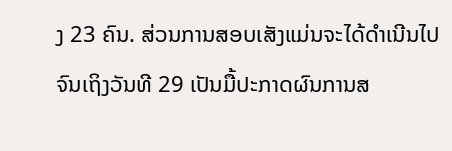ງ 23 ຄົນ. ສ່ວນການສອບເສັງແມ່ນຈະໄດ້ດໍາເນີນໄປຈົນເຖິງວັນທີ 29 ເປັນມື້ປະກາດຜົນການສ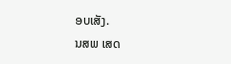ອບເສັງ.
ນສພ ເສດ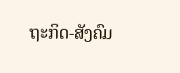ຖະກິດ-ສັງຄົມ